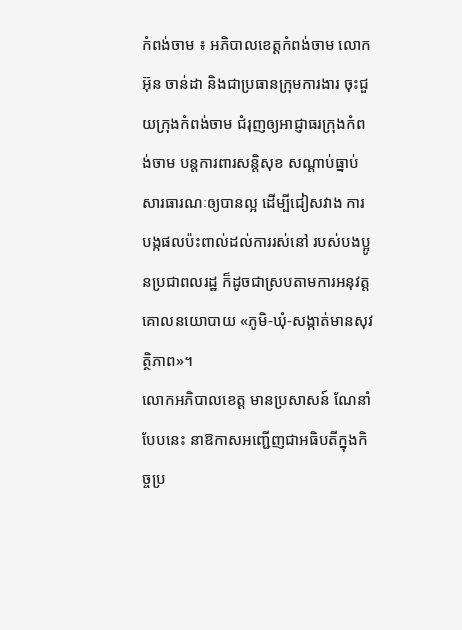កំពង់ចាម ៖ អភិបាលខេត្តកំពង់ចាម លោក អ៊ុន ចាន់ដា និងជាប្រធានក្រុមការងារ ចុះជួយក្រុងកំពង់ចាម ជំរុញឲ្យអាជ្ញាធរក្រុងកំពង់ចាម បន្តការពារសន្តិសុខ សណ្ដាប់ធ្នាប់សារធារណៈឲ្យបានល្អ ដើម្បីជៀសវាង ការបង្កផលប៉ះពាល់ដល់ការរស់នៅ របស់បងប្អូនប្រជាពលរដ្ឋ ក៏ដូចជាស្របតាមការអនុវត្តគោលនយោបាយ «ភូមិ-ឃុំ-សង្កាត់មានសុវត្ថិភាព»។
លោកអភិបាលខេត្ត មានប្រសាសន៍ ណែនាំបែបនេះ នាឱកាសអញ្ជើញជាអធិបតីក្នុងកិច្ចប្រ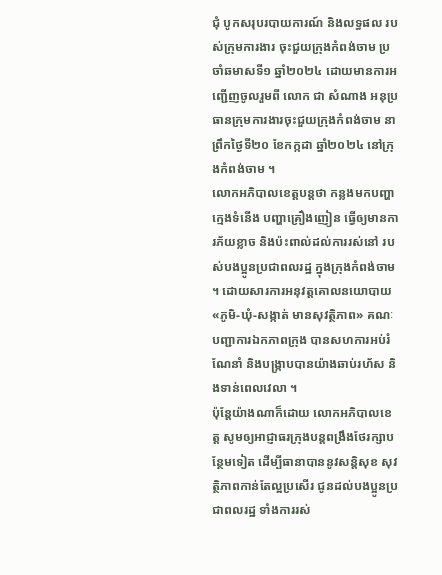ជុំ បូកសរុបរបាយការណ៍ និងលទ្ធផល របស់ក្រុមការងារ ចុះជួយក្រុងកំពង់ចាម ប្រចាំឆមាសទី១ ឆ្នាំ២០២៤ ដោយមានការអញ្ជើញចូលរួមពី លោក ជា សំណាង អនុប្រធានក្រុមការងារចុះជួយក្រុងកំពង់ចាម នាព្រឹកថ្ងៃទី២០ ខែកក្កដា ឆ្នាំ២០២៤ នៅក្រុងកំពង់ចាម ។
លោកអភិបាលខេត្តបន្តថា កន្លងមកបញ្ហាក្មេងទំនើង បញ្ហាគ្រឿងញៀន ធ្វើឲ្យមានការភ័យខ្លាច និងប៉ះពាល់ដល់ការរស់នៅ របស់បងប្អូនប្រជាពលរដ្ឋ ក្នុងក្រុងកំពង់ចាម ។ ដោយសារការអនុវត្តគោលនយោបាយ «ភូមិ-ឃុំ-សង្កាត់ មានសុវត្ថិភាព» គណៈបញ្ជាការឯកភាពក្រុង បានសហការអប់រំ ណែនាំ និងបង្ក្រាបបានយ៉ាងឆាប់រហ័ស និងទាន់ពេលវេលា ។
ប៉ុន្តែយ៉ាងណាក៏ដោយ លោកអភិបាលខេត្ត សូមឲ្យអាជ្ញាធរក្រុងបន្តពង្រឹងថែរក្សាបន្ថែមទៀត ដើម្បីធានាបាននូវសន្តិសុខ សុវត្ថិភាពកាន់តែល្អប្រសើរ ជូនដល់បងប្អូនប្រជាពលរដ្ឋ ទាំងការរស់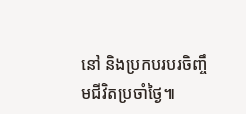នៅ និងប្រកបរបរចិញ្ចឹមជីវិតប្រចាំថ្ងៃ៕